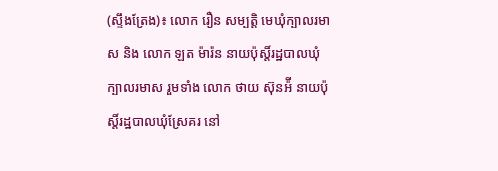(ស្ទឹងត្រែង)៖ លោក រឿន សម្បត្តិ មេឃុំក្បាលរមាស និង លោក ឡត ម៉ារ៉ន នាយប៉ុស្តិ៍រដ្ឋបាលឃុំក្បាលរមាស រួមទាំង លោក ថាយ ស៊ុនអ៉ី នាយប៉ុស្តិ៍រដ្ឋបាលឃុំស្រែគរ នៅ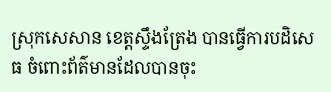ស្រុកសេសាន ខេត្តស្ទឹងត្រែង បានធ្វើការបដិសេធ ចំពោះព័ត៌មានដែលបានចុះ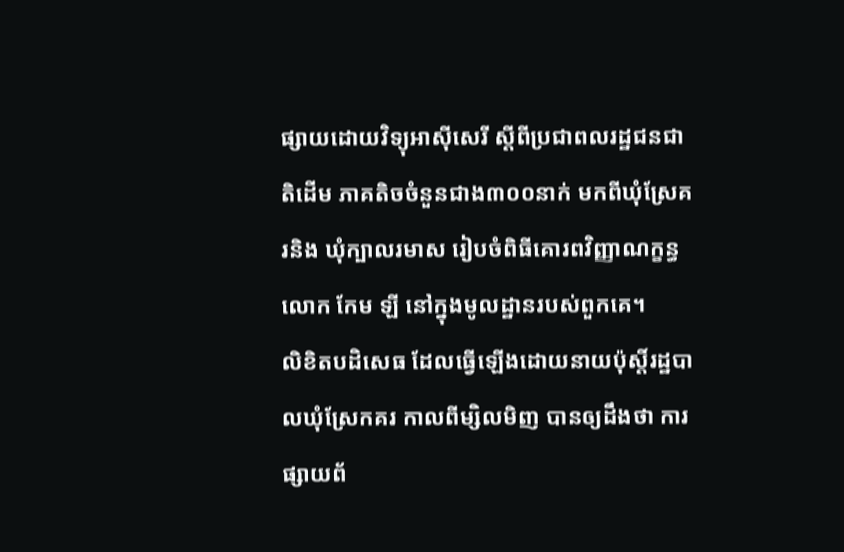ផ្សាយដោយវិទ្យុអាស៊ីសេរី ស្ដីពីប្រជាពលរដ្ឋជនជាតិដើម ភាគតិចចំនួនជាង៣០០នាក់ មកពីឃុំស្រែគរនិង ឃុំក្បាលរមាស រៀបចំពិធីគោរពវិញ្ញាណក្ខន្ធ លោក កែម ឡី នៅក្នុងមូលដ្ឋានរបស់ពួកគេ។
លិខិតបដិសេធ ដែលធ្វើឡើងដោយនាយប៉ុស្តិ៍រដ្ឋបាលឃុំស្រែកគរ កាលពីម្សិលមិញ បានឲ្យដឹងថា ការផ្សាយព័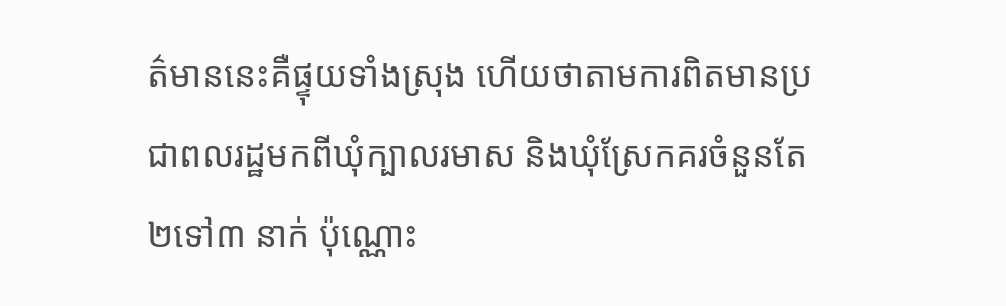ត៌មាននេះគឺផ្ទុយទាំងស្រុង ហើយថាតាមការពិតមានប្រជាពលរដ្ឋមកពីឃុំក្បាលរមាស និងឃុំស្រែកគរចំនួនតែ២ទៅ៣ នាក់ ប៉ុណ្ណោះ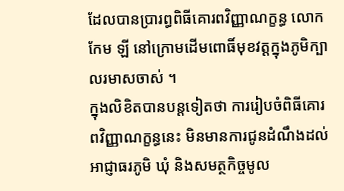ដែលបានប្រារព្ធពិធីគោរពវិញ្ញាណក្ខន្ធ លោក កែម ឡី នៅក្រោមដើមពោធិ៍មុខវត្តក្នុងភូមិក្បាលរមាសចាស់ ។
ក្នុងលិខិតបានបន្តទៀតថា ការរៀបចំពិធីគោរពវិញ្ញាណក្ខន្ធនេះ មិនមានការជូនដំណឹងដល់អាជ្ញាធរភូមិ ឃុំ និងសមត្ថកិច្ចមូល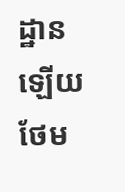ដ្ឋានឡើយ ថែម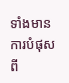ទាំងមានការបំផុសពី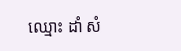ឈ្មោះ ដាំ សំ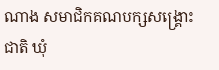ណាង សមាជិកគណបក្សសង្រ្គោះជាតិ ឃុំ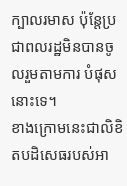ក្បាលរមាស ប៉ុន្តែប្រជាពលរដ្ឋមិនបានចូលរួមតាមការ បំផុសនោះទេ។
ខាងក្រោមនេះជាលិខិតបដិសេធរបស់អា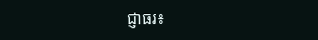ជ្ញាធរ៖